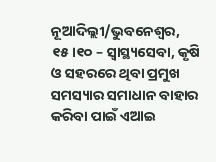ନୂଆଦିଲ୍ଲୀ/ଭୁବନେଶ୍ୱର, ୧୫।୧୦ – ସ୍ୱାସ୍ଥ୍ୟସେବା, କୃଷି ଓ ସହରରେ ଥିବା ପ୍ରମୁଖ ସମସ୍ୟାର ସମାଧାନ ବାହାର କରିବା ପାଇଁ ଏଆଇ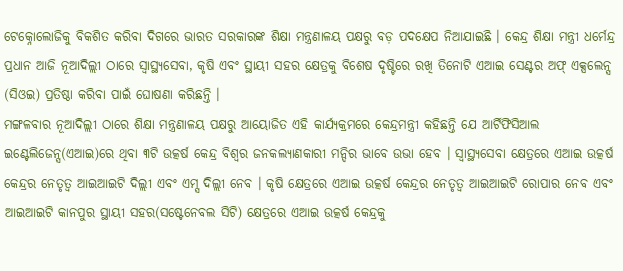ଟେକ୍ନୋଲୋଜିକୁ ବିକଶିତ କରିବା ଦିଗରେ ଭାରତ ସରକାରଙ୍କ ଶିକ୍ଷା ମନ୍ତ୍ରଣାଳୟ ପକ୍ଷରୁ ବଡ଼ ପଦକ୍ଷେପ ନିଆଯାଇଛି । କେନ୍ଦ୍ର ଶିକ୍ଷା ମନ୍ତ୍ରୀ ଧର୍ମେନ୍ଦ୍ର ପ୍ରଧାନ ଆଜି ନୂଆଦିଲ୍ଲୀ ଠାରେ ସ୍ୱାସ୍ଥ୍ୟସେବା, କୃଷି ଏବଂ ସ୍ଥାୟୀ ସହର କ୍ଷେତ୍ରକୁ ବିଶେଷ ଦୃଷ୍ଟିରେ ରଖି ତିନୋଟି ଏଆଇ ସେଣ୍ଟର ଅଫ୍ ଏକ୍ସଲେନ୍ସ (ସିଓଇ) ପ୍ରତିଷ୍ଠା କରିବା ପାଇଁ ଘୋଷଣା କରିଛନ୍ତି ।
ମଙ୍ଗଳବାର ନୂଆଦିଲ୍ଲୀ ଠାରେ ଶିକ୍ଷା ମନ୍ତ୍ରଣାଳୟ ପକ୍ଷରୁ ଆୟୋଜିତ ଏହି କାର୍ଯ୍ୟକ୍ରମରେ କେନ୍ଦ୍ରମନ୍ତ୍ରୀ କହିଛନ୍ତି ଯେ ଆର୍ଟିଫିସିଆଲ ଇଣ୍ଟେଲିଜେନ୍ସ(ଏଆଇ)ରେ ଥିବା ୩ଟି ଉତ୍କର୍ଷ କେନ୍ଦ୍ର ବିଶ୍ୱର ଜନକଲ୍ୟାଣକାରୀ ମନ୍ଦିର ଭାବେ ଉଭା ହେବ । ସ୍ୱାସ୍ଥ୍ୟସେବା କ୍ଷେତ୍ରରେ ଏଆଇ ଉତ୍କର୍ଷ କେନ୍ଦ୍ରର ନେତୃତ୍ୱ ଆଇଆଇଟି ଦିଲ୍ଲୀ ଏବଂ ଏମ୍ସ ଦିଲ୍ଲୀ ନେବ । କୃଷି କ୍ଷେତ୍ରରେ ଏଆଇ ଉତ୍କର୍ଷ କେନ୍ଦ୍ରର ନେତୃତ୍ୱ ଆଇଆଇଟି ରୋପାର ନେବ ଏବଂ ଆଇଆଇଟି କାନପୁର ସ୍ଥାୟୀ ସହର(ସଷ୍ଟେନେବଲ ସିଟି) କ୍ଷେତ୍ରରେ ଏଆଇ ଉତ୍କର୍ଷ କେନ୍ଦ୍ରକୁ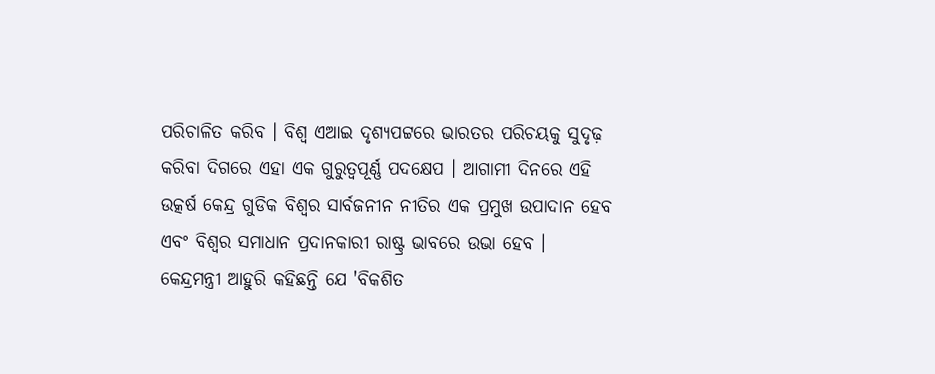ପରିଚାଳିତ କରିବ । ବିଶ୍ୱ ଏଆଇ ଦୃଶ୍ୟପଟ୍ଟରେ ଭାରତର ପରିଚୟକୁ ସୁଦୃଢ଼ କରିବା ଦିଗରେ ଏହା ଏକ ଗୁରୁତ୍ୱପୂର୍ଣ୍ଣ ପଦକ୍ଷେପ । ଆଗାମୀ ଦିନରେ ଏହି ଉତ୍କର୍ଷ କେନ୍ଦ୍ର ଗୁଡିକ ବିଶ୍ୱର ସାର୍ବଜନୀନ ନୀତିର ଏକ ପ୍ରମୁଖ ଉପାଦାନ ହେବ ଏବଂ ବିଶ୍ୱର ସମାଧାନ ପ୍ରଦାନକାରୀ ରାଷ୍ଟ୍ର ଭାବରେ ଉଭା ହେବ ।
କେନ୍ଦ୍ରମନ୍ତ୍ରୀ ଆହୁରି କହିଛନ୍ତି ଯେ 'ବିକଶିତ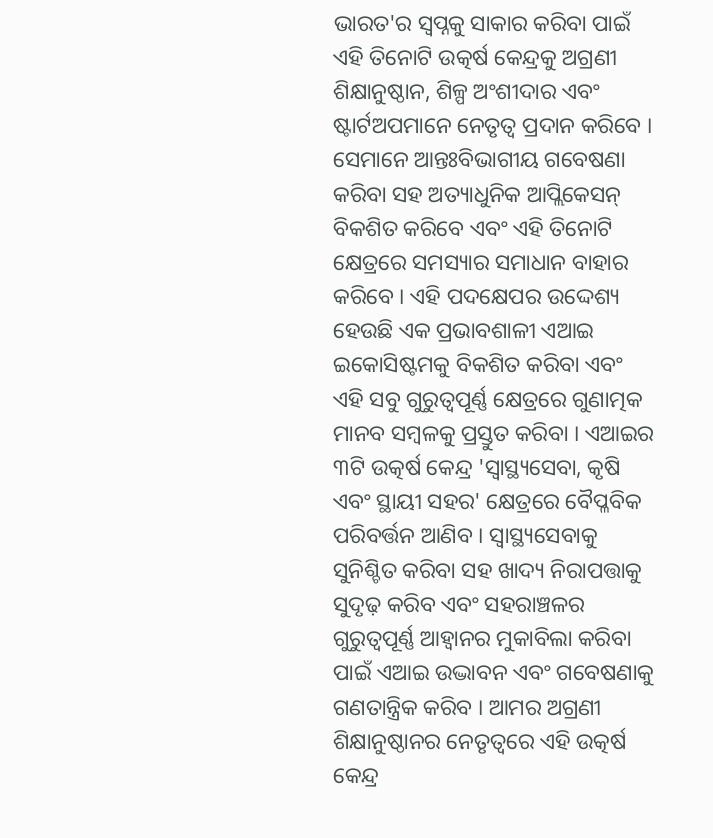ଭାରତ'ର ସ୍ୱପ୍ନକୁ ସାକାର କରିବା ପାଇଁ ଏହି ତିନୋଟି ଉତ୍କର୍ଷ କେନ୍ଦ୍ରକୁ ଅଗ୍ରଣୀ ଶିକ୍ଷାନୁଷ୍ଠାନ, ଶିଳ୍ପ ଅଂଶୀଦାର ଏବଂ ଷ୍ଟାର୍ଟଅପମାନେ ନେତୃତ୍ୱ ପ୍ରଦାନ କରିବେ । ସେମାନେ ଆନ୍ତଃବିଭାଗୀୟ ଗବେଷଣା କରିବା ସହ ଅତ୍ୟାଧୁନିକ ଆପ୍ଲିକେସନ୍ ବିକଶିତ କରିବେ ଏବଂ ଏହି ତିନୋଟି କ୍ଷେତ୍ରରେ ସମସ୍ୟାର ସମାଧାନ ବାହାର କରିବେ । ଏହି ପଦକ୍ଷେପର ଉଦ୍ଦେଶ୍ୟ ହେଉଛି ଏକ ପ୍ରଭାବଶାଳୀ ଏଆଇ ଇକୋସିଷ୍ଟମକୁ ବିକଶିତ କରିବା ଏବଂ ଏହି ସବୁ ଗୁରୁତ୍ୱପୂର୍ଣ୍ଣ କ୍ଷେତ୍ରରେ ଗୁଣାତ୍ମକ ମାନବ ସମ୍ବଳକୁ ପ୍ରସ୍ତୁତ କରିବା । ଏଆଇର ୩ଟି ଉତ୍କର୍ଷ କେନ୍ଦ୍ର 'ସ୍ୱାସ୍ଥ୍ୟସେବା, କୃଷି ଏବଂ ସ୍ଥାୟୀ ସହର' କ୍ଷେତ୍ରରେ ବୈପ୍ଳବିକ ପରିବର୍ତ୍ତନ ଆଣିବ । ସ୍ୱାସ୍ଥ୍ୟସେବାକୁ ସୁନିଶ୍ଚିତ କରିବା ସହ ଖାଦ୍ୟ ନିରାପତ୍ତାକୁ ସୁଦୃଢ଼ କରିବ ଏବଂ ସହରାଞ୍ଚଳର ଗୁରୁତ୍ୱପୂର୍ଣ୍ଣ ଆହ୍ୱାନର ମୁକାବିଲା କରିବା ପାଇଁ ଏଆଇ ଉଦ୍ଭାବନ ଏବଂ ଗବେଷଣାକୁ ଗଣତାନ୍ତ୍ରିକ କରିବ । ଆମର ଅଗ୍ରଣୀ ଶିକ୍ଷାନୁଷ୍ଠାନର ନେତୃତ୍ୱରେ ଏହି ଉତ୍କର୍ଷ କେନ୍ଦ୍ର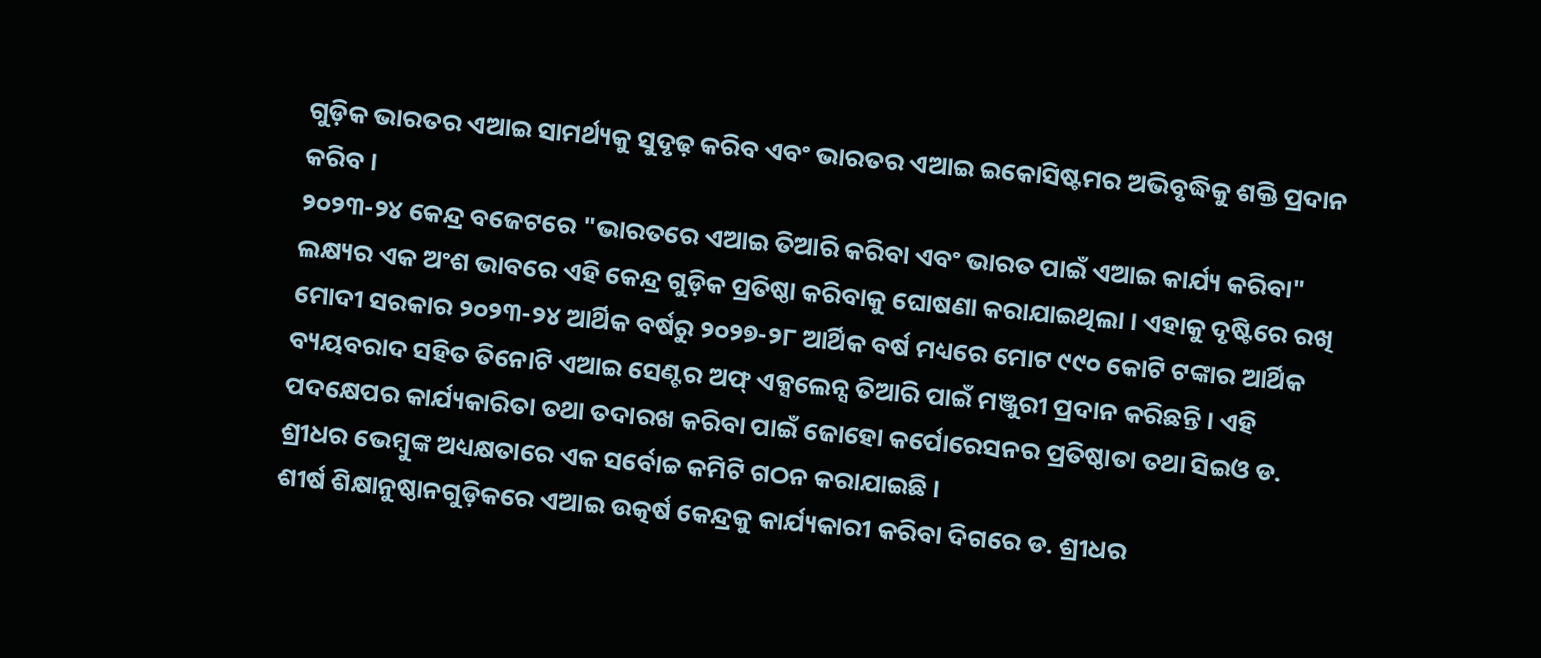ଗୁଡ଼ିକ ଭାରତର ଏଆଇ ସାମର୍ଥ୍ୟକୁ ସୁଦୃଢ଼ କରିବ ଏବଂ ଭାରତର ଏଆଇ ଇକୋସିଷ୍ଟମର ଅଭିବୃଦ୍ଧିକୁ ଶକ୍ତି ପ୍ରଦାନ କରିବ ।
୨୦୨୩-୨୪ କେନ୍ଦ୍ର ବଜେଟରେ "ଭାରତରେ ଏଆଇ ତିଆରି କରିବା ଏବଂ ଭାରତ ପାଇଁ ଏଆଇ କାର୍ଯ୍ୟ କରିବା" ଲକ୍ଷ୍ୟର ଏକ ଅଂଶ ଭାବରେ ଏହି କେନ୍ଦ୍ର ଗୁଡ଼ିକ ପ୍ରତିଷ୍ଠା କରିବାକୁ ଘୋଷଣା କରାଯାଇଥିଲା । ଏହାକୁ ଦୃଷ୍ଟିରେ ରଖି ମୋଦୀ ସରକାର ୨୦୨୩-୨୪ ଆର୍ଥିକ ବର୍ଷରୁ ୨୦୨୭-୨୮ ଆର୍ଥିକ ବର୍ଷ ମଧ୍ୟରେ ମୋଟ ୯୯୦ କୋଟି ଟଙ୍କାର ଆର୍ଥିକ ବ୍ୟୟବରାଦ ସହିତ ତିନୋଟି ଏଆଇ ସେଣ୍ଟର ଅଫ୍ ଏକ୍ସଲେନ୍ସ ତିଆରି ପାଇଁ ମଞ୍ଜୁରୀ ପ୍ରଦାନ କରିଛନ୍ତି । ଏହି ପଦକ୍ଷେପର କାର୍ଯ୍ୟକାରିତା ତଥା ତଦାରଖ କରିବା ପାଇଁ ଜୋହୋ କର୍ପୋରେସନର ପ୍ରତିଷ୍ଠାତା ତଥା ସିଇଓ ଡ. ଶ୍ରୀଧର ଭେମ୍ବୁଙ୍କ ଅଧ୍ୟକ୍ଷତାରେ ଏକ ସର୍ବୋଚ୍ଚ କମିଟି ଗଠନ କରାଯାଇଛି ।
ଶୀର୍ଷ ଶିକ୍ଷାନୁଷ୍ଠାନଗୁଡ଼ିକରେ ଏଆଇ ଉତ୍କର୍ଷ କେନ୍ଦ୍ରକୁ କାର୍ଯ୍ୟକାରୀ କରିବା ଦିଗରେ ଡ. ଶ୍ରୀଧର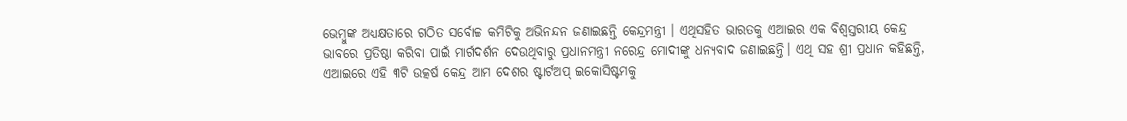ଭେମ୍ବୁଙ୍କ ଅଧ୍ୟକ୍ଷତାରେ ଗଠିତ ସର୍ବୋଚ୍ଚ କମିଟିକୁ ଅଭିନନ୍ଦନ ଜଣାଇଛନ୍ତି କେନ୍ଦ୍ରମନ୍ତ୍ରୀ । ଏଥିସହିତ ଭାରତକୁ ଏଆଇର ଏକ ବିଶ୍ୱସ୍ତରୀୟ କେନ୍ଦ୍ର ଭାବରେ ପ୍ରତିଷ୍ଠା କରିବା ପାଇଁ ମାର୍ଗଦର୍ଶନ ଦେଉଥିବାରୁ ପ୍ରଧାନମନ୍ତ୍ରୀ ନରେନ୍ଦ୍ର ମୋଦୀଙ୍କୁ ଧନ୍ୟବାଦ ଜଣାଇଛନ୍ତି। ଏଥି ସହ ଶ୍ରୀ ପ୍ରଧାନ କହିଛନ୍ତି, ଏଆଇରେ ଏହି ୩ଟି ଉତ୍କର୍ଷ କେନ୍ଦ୍ର ଆମ ଦେଶର ଷ୍ଟାର୍ଟଅପ୍ ଇକୋସିଷ୍ଟମକୁ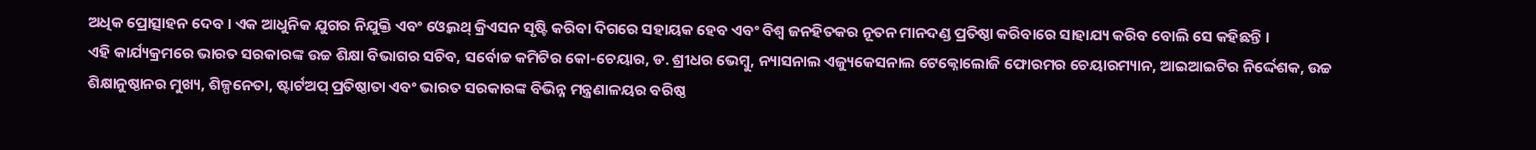ଅଧିକ ପ୍ରୋତ୍ସାହନ ଦେବ । ଏକ ଆଧୁନିକ ଯୁଗର ନିଯୁକ୍ତି ଏବଂ ଓ୍ୱେଲଥ୍ କ୍ରିଏସନ ସୃଷ୍ଟି କରିବା ଦିଗରେ ସହାୟକ ହେବ ଏବଂ ବିଶ୍ୱ ଜନହିତକର ନୂତନ ମାନଦଣ୍ଡ ପ୍ରତିଷ୍ଠା କରିବାରେ ସାହାଯ୍ୟ କରିବ ବୋଲି ସେ କହିଛନ୍ତି ।
ଏହି କାର୍ଯ୍ୟକ୍ରମରେ ଭାରତ ସରକାରଙ୍କ ଉଚ୍ଚ ଶିକ୍ଷା ବିଭାଗର ସଚିବ, ସର୍ବୋଚ୍ଚ କମିଟିର କୋ-ଚେୟାର, ଡ. ଶ୍ରୀଧର ଭେମ୍ବୁ, ନ୍ୟାସନାଲ ଏଜ୍ୟୁକେସନାଲ ଟେକ୍ନୋଲୋଜି ଫୋରମର ଚେୟାରମ୍ୟାନ, ଆଇଆଇଟିର ନିର୍ଦ୍ଦେଶକ, ଉଚ୍ଚ ଶିକ୍ଷାନୁଷ୍ଠାନର ମୁଖ୍ୟ, ଶିଳ୍ପନେତା, ଷ୍ଟାର୍ଟଅପ୍ ପ୍ରତିଷ୍ଠାତା ଏବଂ ଭାରତ ସରକାରଙ୍କ ବିଭିନ୍ନ ମନ୍ତ୍ରଣାଳୟର ବରିଷ୍ଠ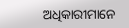ଅଧିକାରୀମାନେ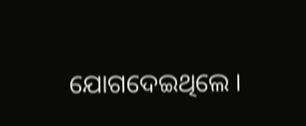ଯୋଗଦେଇଥିଲେ ।